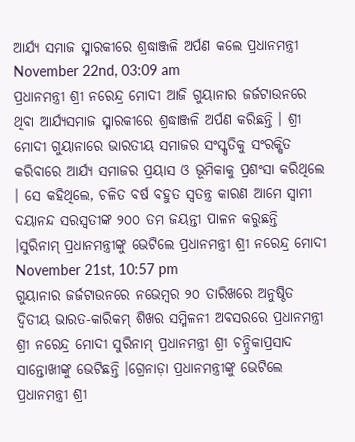ଆର୍ଯ୍ୟ ସମାଜ ସ୍ମାରକୀରେ ଶ୍ରଦ୍ଧାଞ୍ଜଳି ଅର୍ପଣ କଲେ ପ୍ରଧାନମନ୍ତ୍ରୀ
November 22nd, 03:09 am
ପ୍ରଧାନମନ୍ତ୍ରୀ ଶ୍ରୀ ନରେନ୍ଦ୍ର ମୋଦୀ ଆଜି ଗୁୟାନାର ଜର୍ଜଟାଉନରେ ଥିବା ଆର୍ଯ୍ୟସମାଜ ସ୍ମାରକୀରେ ଶ୍ରଦ୍ଧାଞ୍ଜଳି ଅର୍ପଣ କରିଛନ୍ତି । ଶ୍ରୀ ମୋଦୀ ଗୁୟାନାରେ ଭାରତୀୟ ସମାଜର ସଂସ୍କୃତିକୁ ସଂରକ୍ଷିତ କରିବାରେ ଆର୍ଯ୍ୟ ସମାଜର ପ୍ରୟାସ ଓ ଭୂମିକାକୁ ପ୍ରଶଂସା କରିଥିଲେ । ସେ କହିଥିଲେ, ଚଳିତ ବର୍ଷ ବହୁତ ସ୍ୱତନ୍ତ୍ର କାରଣ ଆମେ ସ୍ୱାମୀ ଦୟାନନ୍ଦ ସରସ୍ୱତୀଙ୍କ ୨୦୦ ତମ ଜୟନ୍ତୀ ପାଳନ କରୁଛନ୍ତି ।ସୁରିନାମ୍ ପ୍ରଧାନମନ୍ତ୍ରୀଙ୍କୁ ଭେଟିଲେ ପ୍ରଧାନମନ୍ତ୍ରୀ ଶ୍ରୀ ନରେନ୍ଦ୍ର ମୋଦୀ
November 21st, 10:57 pm
ଗୁୟାନାର ଜର୍ଜଟାଉନରେ ନଭେମ୍ବର ୨୦ ତାରିଖରେ ଅନୁଷ୍ଠିତ ଦ୍ୱିତୀୟ ଭାରତ-କାରିକମ୍ ଶିଖର ସମ୍ମିଳନୀ ଅବସରରେ ପ୍ରଧାନମନ୍ତ୍ରୀ ଶ୍ରୀ ନରେନ୍ଦ୍ର ମୋଦୀ ସୁରିନାମ୍ ପ୍ରଧାନମନ୍ତ୍ରୀ ଶ୍ରୀ ଚନ୍ଦ୍ରିକାପ୍ରସାଦ ସାନ୍ତୋଖୀଙ୍କୁ ଭେଟିଛନ୍ତି ।ଗ୍ରେନାଡ଼ା ପ୍ରଧାନମନ୍ତ୍ରୀଙ୍କୁ ଭେଟିଲେ ପ୍ରଧାନମନ୍ତ୍ରୀ ଶ୍ରୀ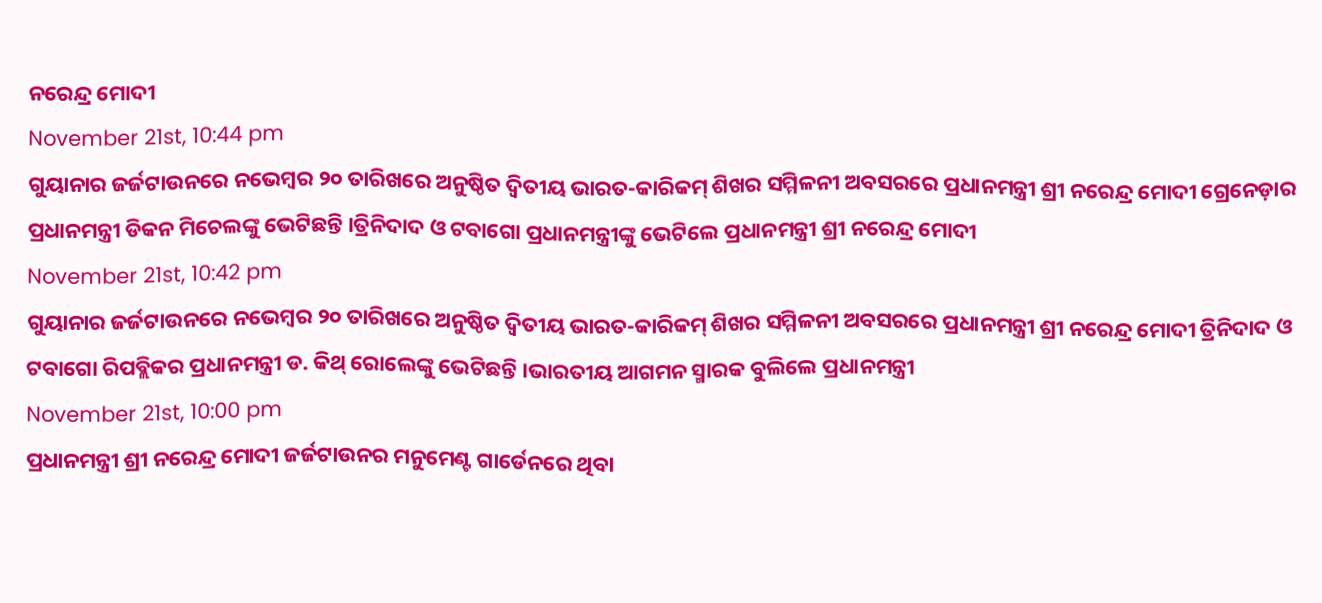ନରେନ୍ଦ୍ର ମୋଦୀ
November 21st, 10:44 pm
ଗୁୟାନାର ଜର୍ଜଟାଉନରେ ନଭେମ୍ବର ୨୦ ତାରିଖରେ ଅନୁଷ୍ଠିତ ଦ୍ୱିତୀୟ ଭାରତ-କାରିକମ୍ ଶିଖର ସମ୍ମିଳନୀ ଅବସରରେ ପ୍ରଧାନମନ୍ତ୍ରୀ ଶ୍ରୀ ନରେନ୍ଦ୍ର ମୋଦୀ ଗ୍ରେନେଡ଼ାର ପ୍ରଧାନମନ୍ତ୍ରୀ ଡିକନ ମିଚେଲଙ୍କୁ ଭେଟିଛନ୍ତି ।ତ୍ରିନିଦାଦ ଓ ଟବାଗୋ ପ୍ରଧାନମନ୍ତ୍ରୀଙ୍କୁ ଭେଟିଲେ ପ୍ରଧାନମନ୍ତ୍ରୀ ଶ୍ରୀ ନରେନ୍ଦ୍ର ମୋଦୀ
November 21st, 10:42 pm
ଗୁୟାନାର ଜର୍ଜଟାଉନରେ ନଭେମ୍ବର ୨୦ ତାରିଖରେ ଅନୁଷ୍ଠିତ ଦ୍ୱିତୀୟ ଭାରତ-କାରିକମ୍ ଶିଖର ସମ୍ମିଳନୀ ଅବସରରେ ପ୍ରଧାନମନ୍ତ୍ରୀ ଶ୍ରୀ ନରେନ୍ଦ୍ର ମୋଦୀ ତ୍ରିନିଦାଦ ଓ ଟବାଗୋ ରିପବ୍ଲିକର ପ୍ରଧାନମନ୍ତ୍ରୀ ଡ. କିଥ୍ ରୋଲେଙ୍କୁ ଭେଟିଛନ୍ତି ।ଭାରତୀୟ ଆଗମନ ସ୍ମାରକ ବୁଲିଲେ ପ୍ରଧାନମନ୍ତ୍ରୀ
November 21st, 10:00 pm
ପ୍ରଧାନମନ୍ତ୍ରୀ ଶ୍ରୀ ନରେନ୍ଦ୍ର ମୋଦୀ ଜର୍ଜଟାଉନର ମନୁମେଣ୍ଟ ଗାର୍ଡେନରେ ଥିବା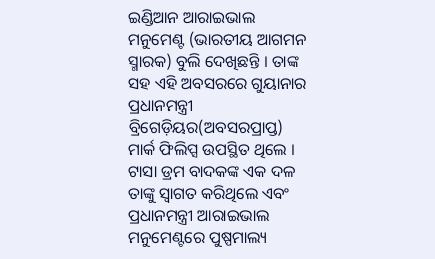ଇଣ୍ଡିଆନ ଆରାଇଭାଲ ମନୁମେଣ୍ଟ (ଭାରତୀୟ ଆଗମନ ସ୍ମାରକ) ବୁଲି ଦେଖିଛନ୍ତି । ତାଙ୍କ ସହ ଏହି ଅବସରରେ ଗୁୟାନାର ପ୍ରଧାନମନ୍ତ୍ରୀ ବ୍ରିଗେଡ଼ିୟର(ଅବସରପ୍ରାପ୍ତ) ମାର୍କ ଫିଲିପ୍ସ ଉପସ୍ଥିତ ଥିଲେ । ଟାସା ଡ୍ରମ ବାଦକଙ୍କ ଏକ ଦଳ ତାଙ୍କୁ ସ୍ୱାଗତ କରିଥିଲେ ଏବଂ ପ୍ରଧାନମନ୍ତ୍ରୀ ଆରାଇଭାଲ ମନୁମେଣ୍ଟରେ ପୁଷ୍ପମାଲ୍ୟ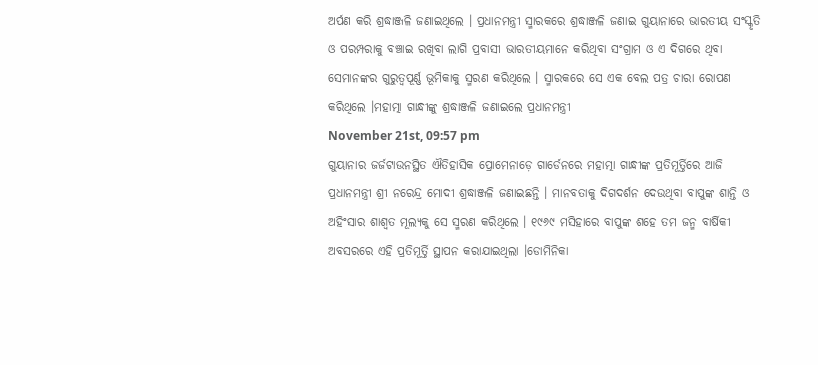ଅର୍ପଣ କରି ଶ୍ରଦ୍ଧାଞ୍ଜଳି ଜଣାଇଥିଲେ । ପ୍ରଧାନମନ୍ତ୍ରୀ ସ୍ମାରକରେ ଶ୍ରଦ୍ଧାଞ୍ଜଳି ଜଣାଇ ଗୁୟାନାରେ ଭାରତୀୟ ସଂସ୍କୃତି ଓ ପରମ୍ପରାକୁ ବଞ୍ଚାଇ ରଖିବା ଲାଗି ପ୍ରବାସୀ ଭାରତୀୟମାନେ କରିଥିବା ସଂଗ୍ରାମ ଓ ଏ ଦିଗରେ ଥିବା ସେମାନଙ୍କର ଗୁରୁତ୍ୱପୂର୍ଣ୍ଣ ଭୂମିକାକୁ ସ୍ମରଣ କରିଥିଲେ । ସ୍ମାରକରେ ସେ ଏକ ବେଲ ପତ୍ର ଚାରା ରୋପଣ କରିଥିଲେ ।ମହାତ୍ମା ଗାନ୍ଧୀଙ୍କୁ ଶ୍ରଦ୍ଧାଞ୍ଜଳି ଜଣାଇଲେ ପ୍ରଧାନମନ୍ତ୍ରୀ
November 21st, 09:57 pm
ଗୁୟାନାର ଜର୍ଜଟାଉନସ୍ଥିତ ଐତିହାସିକ ପ୍ରୋମେନାଡ଼େ ଗାର୍ଡେନରେ ମହାତ୍ମା ଗାନ୍ଧୀଙ୍କ ପ୍ରତିମୂର୍ତ୍ତିରେ ଆଜି ପ୍ରଧାନମନ୍ତ୍ରୀ ଶ୍ରୀ ନରେନ୍ଦ୍ର ମୋଦୀ ଶ୍ରଦ୍ଧାଞ୍ଜଳି ଜଣାଇଛନ୍ତି । ମାନବତାକୁ ଦିଗଦର୍ଶନ ଦେଉଥିବା ବାପୁଙ୍କ ଶାନ୍ତି ଓ ଅହିଂସାର ଶାଶ୍ୱତ ମୂଲ୍ୟକୁ ସେ ସ୍ମରଣ କରିଥିଲେ । ୧୯୬୯ ମସିହାରେ ବାପୁଙ୍କ ଶହେ ତମ ଜନ୍ମ ବାର୍ଷିକୀ ଅବସରରେ ଏହି ପ୍ରତିମୂର୍ତ୍ତି ସ୍ଥାପନ କରାଯାଇଥିଲା ।ଡୋମିନିକା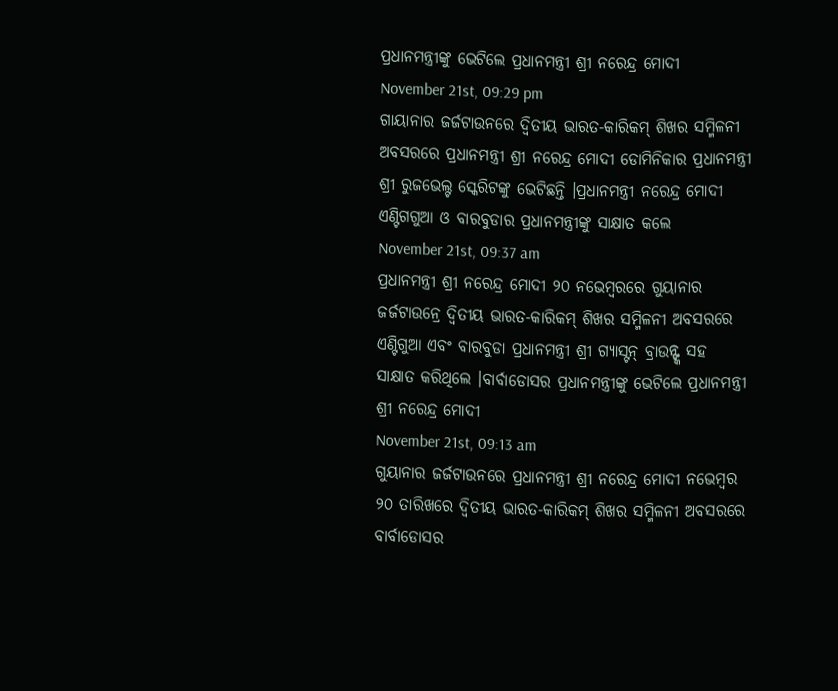ପ୍ରଧାନମନ୍ତ୍ରୀଙ୍କୁ ଭେଟିଲେ ପ୍ରଧାନମନ୍ତ୍ରୀ ଶ୍ରୀ ନରେନ୍ଦ୍ର ମୋଦୀ
November 21st, 09:29 pm
ଗାୟାନାର ଜର୍ଜଟାଉନରେ ଦ୍ୱିତୀୟ ଭାରତ-କାରିକମ୍ ଶିଖର ସମ୍ମିଳନୀ ଅବସରରେ ପ୍ରଧାନମନ୍ତ୍ରୀ ଶ୍ରୀ ନରେନ୍ଦ୍ର ମୋଦୀ ଡୋମିନିକାର ପ୍ରଧାନମନ୍ତ୍ରୀ ଶ୍ରୀ ରୁଜଭେଲ୍ଟ ସ୍କେରିଟଙ୍କୁ ଭେଟିଛନ୍ତି ।ପ୍ରଧାନମନ୍ତ୍ରୀ ନରେନ୍ଦ୍ର ମୋଦୀ ଏଣ୍ଟିଗଗୁଆ ଓ ବାରବୁଡାର ପ୍ରଧାନମନ୍ତ୍ରୀଙ୍କୁ ସାକ୍ଷାତ କଲେ
November 21st, 09:37 am
ପ୍ରଧାନମନ୍ତ୍ରୀ ଶ୍ରୀ ନରେନ୍ଦ୍ର ମୋଦୀ ୨୦ ନଭେମ୍ବରରେ ଗୁୟାନାର ଜର୍ଜଟାଉନ୍ରେ ଦ୍ୱିତୀୟ ଭାରତ-କାରିକମ୍ ଶିଖର ସମ୍ମିଳନୀ ଅବସରରେ ଏଣ୍ଟିଗୁଆ ଏବଂ ବାରବୁଡା ପ୍ରଧାନମନ୍ତ୍ରୀ ଶ୍ରୀ ଗ୍ୟାସ୍ଟନ୍ ବ୍ରାଉନ୍ଙ୍କ ସହ ସାକ୍ଷାତ କରିଥିଲେ ।ବାର୍ବାଡୋସର ପ୍ରଧାନମନ୍ତ୍ରୀଙ୍କୁ ଭେଟିଲେ ପ୍ରଧାନମନ୍ତ୍ରୀ ଶ୍ରୀ ନରେନ୍ଦ୍ର ମୋଦୀ
November 21st, 09:13 am
ଗୁୟାନାର ଜର୍ଜଟାଉନରେ ପ୍ରଧାନମନ୍ତ୍ରୀ ଶ୍ରୀ ନରେନ୍ଦ୍ର ମୋଦୀ ନଭେମ୍ବର ୨୦ ତାରିଖରେ ଦ୍ୱିତୀୟ ଭାରତ-କାରିକମ୍ ଶିଖର ସମ୍ମିଳନୀ ଅବସରରେ ବାର୍ବାଡୋସର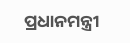ପ୍ରଧାନମନ୍ତ୍ରୀ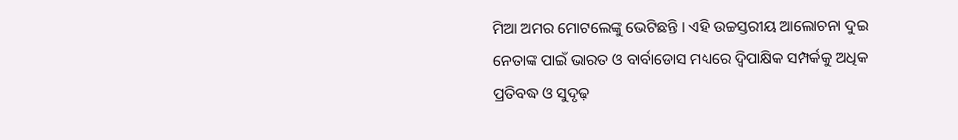ମିଆ ଅମର ମୋଟଲେଙ୍କୁ ଭେଟିଛନ୍ତି । ଏହି ଉଚ୍ଚସ୍ତରୀୟ ଆଲୋଚନା ଦୁଇ ନେତାଙ୍କ ପାଇଁ ଭାରତ ଓ ବାର୍ବାଡୋସ ମଧ୍ୟରେ ଦ୍ୱିପାକ୍ଷିକ ସମ୍ପର୍କକୁ ଅଧିକ ପ୍ରତିବଦ୍ଧ ଓ ସୁଦୃଢ଼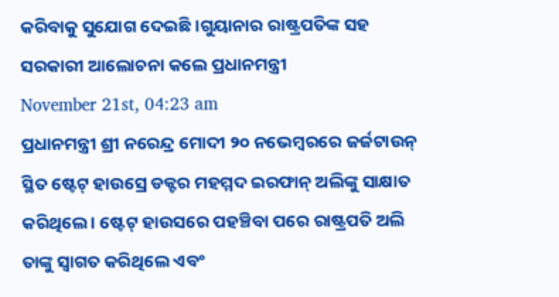କରିବାକୁ ସୁଯୋଗ ଦେଇଛି ।ଗୁୟାନାର ରାଷ୍ଟ୍ରପତିଙ୍କ ସହ ସରକାରୀ ଆଲୋଚନା କଲେ ପ୍ରଧାନମନ୍ତ୍ରୀ
November 21st, 04:23 am
ପ୍ରଧାନମନ୍ତ୍ରୀ ଶ୍ରୀ ନରେନ୍ଦ୍ର ମୋଦୀ ୨୦ ନଭେମ୍ବରରେ ଜର୍ଜଟାଉନ୍ ସ୍ଥିତ ଷ୍ଟେଟ୍ ହାଉସ୍ରେ ଡକ୍ଟର ମହମ୍ମଦ ଇରଫାନ୍ ଅଲିଙ୍କୁ ସାକ୍ଷାତ କରିଥିଲେ । ଷ୍ଟେଟ୍ ହାଉସରେ ପହଞ୍ଚିବା ପରେ ରାଷ୍ଟ୍ରପତି ଅଲି ତାଙ୍କୁ ସ୍ୱାଗତ କରିଥିଲେ ଏବଂ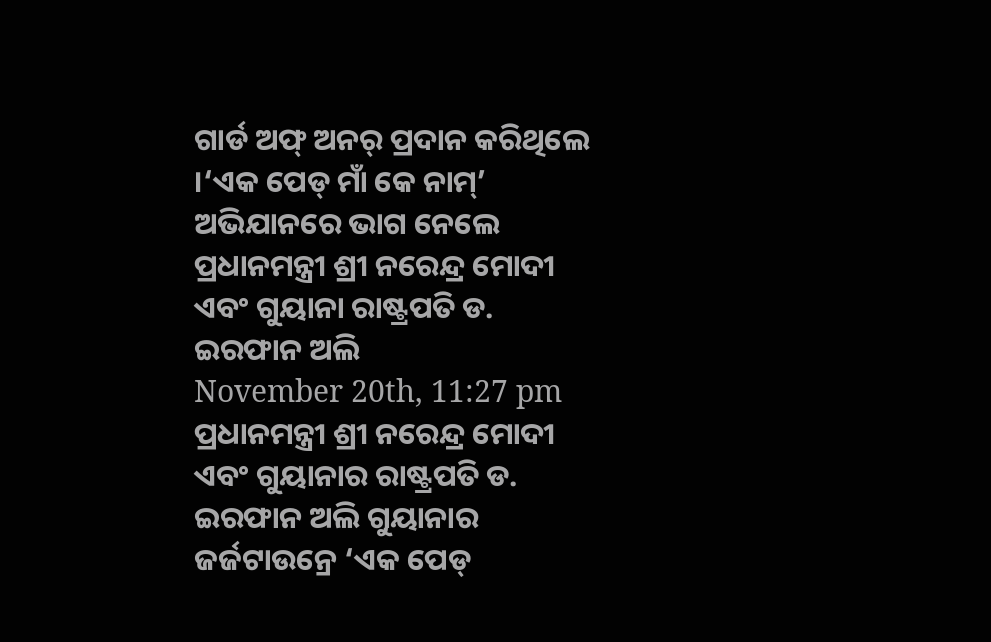ଗାର୍ଡ ଅଫ୍ ଅନର୍ ପ୍ରଦାନ କରିଥିଲେ ।‘ଏକ ପେଡ୍ ମାଁ କେ ନାମ୍’ ଅଭିଯାନରେ ଭାଗ ନେଲେ ପ୍ରଧାନମନ୍ତ୍ରୀ ଶ୍ରୀ ନରେନ୍ଦ୍ର ମୋଦୀ ଏବଂ ଗୁୟାନା ରାଷ୍ଟ୍ରପତି ଡ. ଇରଫାନ ଅଲି
November 20th, 11:27 pm
ପ୍ରଧାନମନ୍ତ୍ରୀ ଶ୍ରୀ ନରେନ୍ଦ୍ର ମୋଦୀ ଏବଂ ଗୁୟାନାର ରାଷ୍ଟ୍ରପତି ଡ. ଇରଫାନ ଅଲି ଗୁୟାନାର ଜର୍ଜଟାଉନ୍ରେ ‘ଏକ ପେଡ୍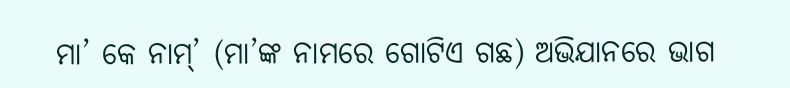ମା’ କେ ନାମ୍’ (ମା’ଙ୍କ ନାମରେ ଗୋଟିଏ ଗଛ) ଅଭିଯାନରେ ଭାଗ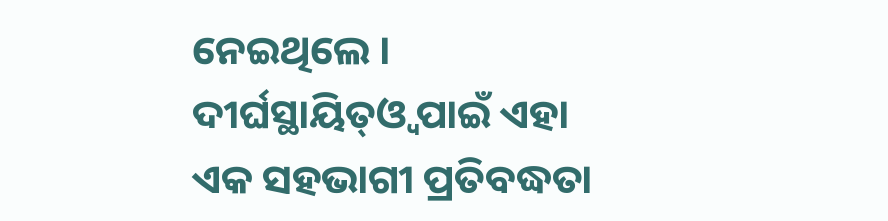ନେଇଥିଲେ । ଦୀର୍ଘସ୍ଥାୟିତ୍ଓ୍ବ ପାଇଁ ଏହା ଏକ ସହଭାଗୀ ପ୍ରତିବଦ୍ଧତା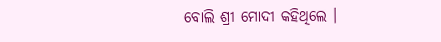ବୋଲି ଶ୍ରୀ ମୋଦୀ କହିଥିଲେ ।